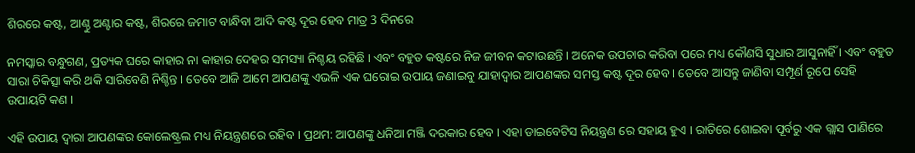ଶିରରେ କଷ୍ଟ, ଆଣ୍ଠୁ ଅଣ୍ଟାର କଷ୍ଟ, ଶିରରେ ଜମାଟ ବାନ୍ଧିବା ଆଦି କଷ୍ଟ ଦୂର ହେବ ମାତ୍ର 3 ଦିନରେ

ନମସ୍କାର ବନ୍ଧୁଗଣ, ପ୍ରତ୍ୟକ ଘରେ କାହାର ନା କାହାର ଦେହର ସମସ୍ୟା ନିଶ୍ଚୟ ରହିଛି । ଏବଂ ବହୁତ କଷ୍ଟରେ ନିଜ ଜୀବନ କଟାଉଛନ୍ତି । ଅନେକ ଉପଚାର କରିବା ପରେ ମଧ୍ୟ କୌଣସି ସୁଧାର ଆସୁନାହିଁ । ଏବଂ ବହୁତ ସାରା ଚିକିତ୍ସା କରି ଥକି ସାରିବେଣି ନିଶ୍ଚିନ୍ତ । ତେବେ ଆଜି ଆମେ ଆପଣଙ୍କୁ ଏଭଳି ଏକ ଘରୋଇ ଉପାୟ ଜଣାଇବୁ ଯାହାଦ୍ଵାର ଆପଣଙ୍କର ସମସ୍ତ କଷ୍ଟ ଦୂର ହେବ । ତେବେ ଆସନ୍ତୁ ଜାଣିବା ସମ୍ପୂର୍ଣ ରୂପେ ସେହି ଉପାୟଟି କଣ ।

ଏହି ଉପାୟ ଦ୍ଵାରା ଆପଣଙ୍କର କୋଲେଷ୍ଟ୍ରଲ ମଧ୍ୟ ନିୟନ୍ତ୍ରଣରେ ରହିବ । ପ୍ରଥମ: ଆପଣଙ୍କୁ ଧନିଆ ମଞ୍ଜି ଦରକାର ହେବ । ଏହା ଡାଇବେଟିସ ନିୟନ୍ତ୍ରଣ ରେ ସହାୟ ହୁଏ । ରାତିରେ ଶୋଇବା ପୂର୍ବରୁ ଏକ ଗ୍ଲାସ ପାଣିରେ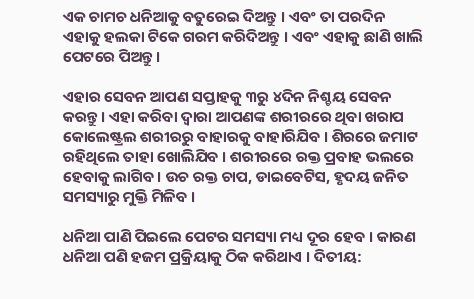ଏକ ଚାମଚ ଧନିଆକୁ ବତୁରେଇ ଦିଅନ୍ତୁ । ଏବଂ ତା ପରଦିନ ଏହାକୁ ହଲକା ଟିକେ ଗରମ କରିଦିଅନ୍ତୁ । ଏବଂ ଏହାକୁ ଛାଣି ଖାଲି ପେଟରେ ପିଅନ୍ତୁ ।

ଏହାର ସେବନ ଆପଣ ସପ୍ତାହକୁ ୩ରୁ ୪ଦିନ ନିଶ୍ଚୟ ସେବନ କରନ୍ତୁ । ଏହା କରିବା ଦ୍ଵାରା ଆପଣଙ୍କ ଶରୀରରେ ଥିବା ଖରାପ କୋଲେଷ୍ଟ୍ରଲ ଶରୀରରୁ ବାହାରକୁ ବାହାରିଯିବ । ଶିରରେ ଜମାଟ ରହିଥିଲେ ତାହା ଖୋଲିଯିବ । ଶରୀରରେ ରକ୍ତ ପ୍ରବାହ ଭଲରେ ହେବାକୁ ଲାଗିବ । ଉଚ ରକ୍ତ ଚାପ, ଡାଇବେଟିସ, ହୃଦୟ ଜନିତ ସମସ୍ୟାରୁ ମୁକ୍ତି ମିଳିବ ।

ଧନିଆ ପାଣି ପିଇଲେ ପେଟର ସମସ୍ୟା ମଧ୍ୟ ଦୂର ହେବ । କାରଣ ଧନିଆ ପଣି ହଜମ ପ୍ରକ୍ରିୟାକୁ ଠିକ କରିଥାଏ । ଦିତୀୟ: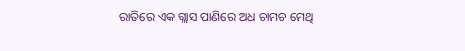ରାତିରେ ଏକ ଗ୍ଲାସ ପାଣିରେ ଅଧ ଚାମଚ ମେଥି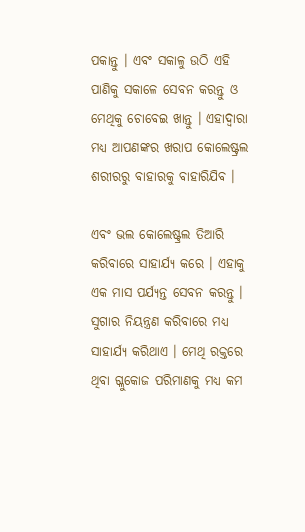ପକାନ୍ତୁ । ଏବଂ ସକାଳୁ ଉଠି ଏହି ପାଣିକୁ ସକାଳେ ସେବନ କରନ୍ତୁ ଓ ମେଥିକୁ ଚୋବେଇ ଖାନ୍ତୁ । ଏହାଦ୍ବାରା ମଧ୍ୟ ଆପଣଙ୍କର ଖରାପ କୋଲେଷ୍ଟ୍ରଲ ଶରୀରରୁ ବାହାରକୁ ବାହାରିଯିବ ।

ଏବଂ ଭଲ କୋଲେଷ୍ଟ୍ରଲ ତିଆରି କରିବାରେ ସାହାର୍ଯ୍ୟ କରେ । ଏହାକୁ ଏକ ମାସ ପର୍ଯ୍ୟନ୍ତ ସେବନ କରନ୍ତୁ । ସୁଗାର ନିୟନ୍ତ୍ରଣ କରିବାରେ ମଧ୍ୟ ସାହାର୍ଯ୍ୟ କରିଥାଏ । ମେଥି ରକ୍ତରେ ଥିବା ଗ୍ଳୁକୋଜ ପରିମାଣକୁ ମଧ୍ୟ କମ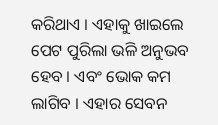କରିଥାଏ । ଏହାକୁ ଖାଇଲେ ପେଟ ପୁରିଲା ଭଳି ଅନୁଭବ ହେବ । ଏବଂ ଭୋକ କମ ଲାଗିବ । ଏହାର ସେବନ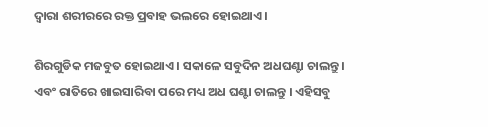ଦ୍ଵାରା ଶରୀରରେ ରକ୍ତ ପ୍ରବାହ ଭଲରେ ହୋଇଥାଏ ।

ଶିରଗୁଡିକ ମଜବୁତ ହୋଇଥାଏ । ସକାଳେ ସବୁଦିନ ଅଧଘଣ୍ଟା ଚାଲନ୍ତୁ । ଏବଂ ରାତିରେ ଖାଇସାରିବା ପରେ ମଧ୍ୟ ଅଧ ଘଣ୍ଟା ଚାଲନ୍ତୁ । ଏହିସବୁ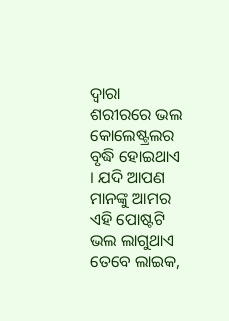ଦ୍ଵାରା ଶରୀରରେ ଭଲ କୋଲେଷ୍ଟ୍ରଲର ବୃଦ୍ଧି ହୋଇଥାଏ । ଯଦି ଆପଣ ମାନଙ୍କୁ ଆମର ଏହି ପୋଷ୍ଟଟି ଭଲ ଲାଗୁଥାଏ ତେବେ ଲାଇକ,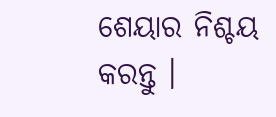ଶେୟାର ନିଶ୍ଚୟ କରନ୍ତୁ ।